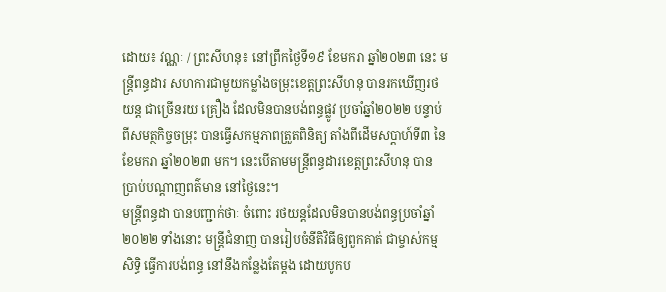ដោយ៖ វណ្ណៈ / ព្រះសីហនុ៖ នៅព្រឹកថ្ងៃទី១៩ ខែមករា ឆ្នាំ២០២៣ នេះ មន្ត្រីពន្ធដារ សហការជាមួយកម្លាំងចម្រុះខេត្តព្រះសីហនុ បានរកឃើញរថយន្ត ជាច្រើនរយ គ្រឿង ដែលមិនបានបង់ពន្ធផ្លូវ ប្រចាំឆ្នាំ២០២២ បន្ទាប់ពីសមត្ថកិច្ចចម្រុះ បានធ្វើសកម្មភាពត្រួតពិនិត្យ តាំងពីដើមសប្តាហ៍ទី៣ នៃខែមករា ឆ្នាំ២០២៣ មក។ នេះបើតាមមន្ត្រីពន្ធដារខេត្តព្រះសីហនុ បានប្រាប់បណ្តាញពត៌មាន នៅថ្ងៃនេះ។
មន្ត្រីពន្ធដា បានបញ្ជាក់ថាៈ ចំពោះ រថយន្តដែលមិនបានបង់ពន្ធប្រចាំឆ្នាំ ២០២២ ទាំងនោះ មន្ត្រីជំនាញ បានរៀបចំនីតិវិធីឲ្យពួកគាត់ ជាម្ចាស់កម្មសិទ្ធិ ធ្វើការបង់ពន្ធ នៅនឹងកន្លែងតែម្តង ដោយបូកប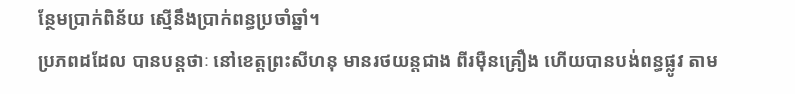ន្ថែមប្រាក់ពិន័យ ស្មើនឹងប្រាក់ពន្ធប្រចាំឆ្នាំ។
ប្រភពដដែល បានបន្តថាៈ នៅខេត្តព្រះសីហនុ មានរថយន្តជាង ពីរម៉ឺនគ្រឿង ហើយបានបង់ពន្ធផ្លូវ តាម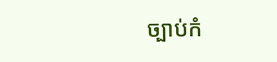ច្បាប់កំ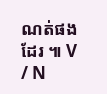ណត់ផងដែរ ៕ V / N